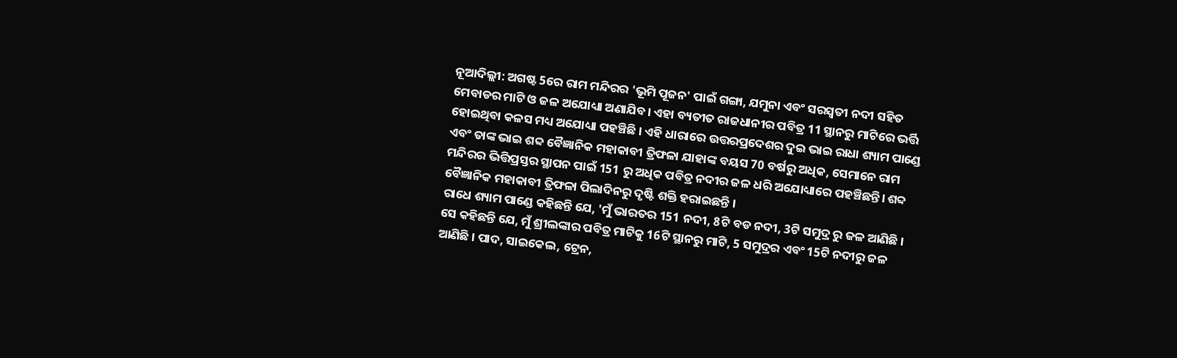ନୂଆଦିଲ୍ଲୀ: ଅଗଷ୍ଟ 5ରେ ରାମ ମନ୍ଦିରର 'ଭୂମି ପୂଜନ' ପାଇଁ ଗଙ୍ଗା, ଯମୁନା ଏବଂ ସରସ୍ୱତୀ ନଦୀ ସହିତ ମେବାଡର ମାଟି ଓ ଜଳ ଅଯୋଧ୍ୟା ଅଣାଯିବ। ଏହା ବ୍ୟତୀତ ରାଜଧାନୀର ପବିତ୍ର 11 ସ୍ଥାନରୁ ମାଟିରେ ଭର୍ତ୍ତି ହୋଇଥିବା କଳସ ମଧ୍ୟ ଅଯୋଧ୍ୟା ପହଞ୍ଚିଛି । ଏହି ଧାରାରେ ଉତ୍ତରପ୍ରଦେଶର ଦୁଇ ଭାଇ ରାଧା ଶ୍ୟାମ ପାଣ୍ଡେ ଏବଂ ତାଙ୍କ ଭାଇ ଶବ୍ଦ ବୈଜ୍ଞାନିକ ମହାକାବୀ ତ୍ରିଫଳା ଯାହାଙ୍କ ବୟସ 70 ବର୍ଷରୁ ଅଧିକ, ସେମାନେ ରାମ ମନ୍ଦିରର ଭିତ୍ତିପ୍ରସ୍ତର ସ୍ଥାପନ ପାଇଁ 151 ରୁ ଅଧିକ ପବିତ୍ର ନଦୀର ଜଳ ଧରି ଅଯୋଧ୍ୟାରେ ପହଞ୍ଚିଛନ୍ତି। ଶବ୍ଦ ବୈଜ୍ଞାନିକ ମହାକାବୀ ତ୍ରିଫଳା ପିଲାଦିନରୁ ଦୃଷ୍ଟି ଶକ୍ତି ହରାଇଛନ୍ତି ।
ରାଧେ ଶ୍ୟାମ ପାଣ୍ଡେ କହିଛନ୍ତି ଯେ, 'ମୁଁ ଭାରତର 151 ନଦୀ, 8ଟି ବଡ ନଦୀ, 3ଟି ସମୁଦ୍ର ରୁ ଜଳ ଆଣିଛି । ସେ କହିଛନ୍ତି ଯେ, ମୁଁ ଶ୍ରୀଲଙ୍କାର ପବିତ୍ର ମାଟିକୁ 16ଟି ସ୍ଥାନରୁ ମାଟି, 5 ସମୁଦ୍ରର ଏବଂ 15ଟି ନଦୀରୁ ଜଳ ଆଣିଛି । ପାଦ, ସାଇକେଲ, ଟ୍ରେନ,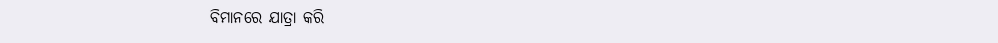ବିମାନରେ ଯାତ୍ରା କରି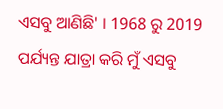ଏସବୁ ଆଣିଛି' । 1968 ରୁ 2019 ପର୍ଯ୍ୟନ୍ତ ଯାତ୍ରା କରି ମୁଁ ଏସବୁ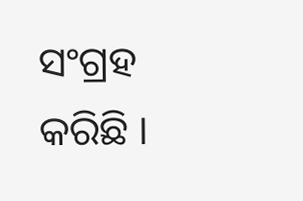ସଂଗ୍ରହ କରିଛି ।